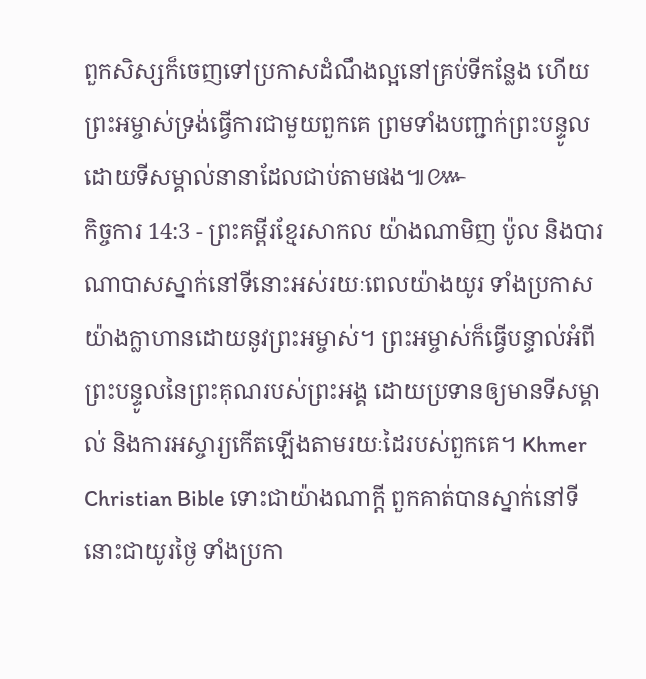ពួកសិស្សក៏ចេញទៅប្រកាសដំណឹងល្អនៅគ្រប់ទីកន្លែង ហើយព្រះអម្ចាស់ទ្រង់ធ្វើការជាមួយពួកគេ ព្រមទាំងបញ្ជាក់ព្រះបន្ទូលដោយទីសម្គាល់នានាដែលជាប់តាមផង៕៚
កិច្ចការ 14:3 - ព្រះគម្ពីរខ្មែរសាកល យ៉ាងណាមិញ ប៉ូល និងបារណាបាសស្នាក់នៅទីនោះអស់រយៈពេលយ៉ាងយូរ ទាំងប្រកាសយ៉ាងក្លាហានដោយនូវព្រះអម្ចាស់។ ព្រះអម្ចាស់ក៏ធ្វើបន្ទាល់អំពីព្រះបន្ទូលនៃព្រះគុណរបស់ព្រះអង្គ ដោយប្រទានឲ្យមានទីសម្គាល់ និងការអស្ចារ្យកើតឡើងតាមរយៈដៃរបស់ពួកគេ។ Khmer Christian Bible ទោះជាយ៉ាងណាក្ដី ពួកគាត់បានស្នាក់នៅទីនោះជាយូរថ្ងៃ ទាំងប្រកា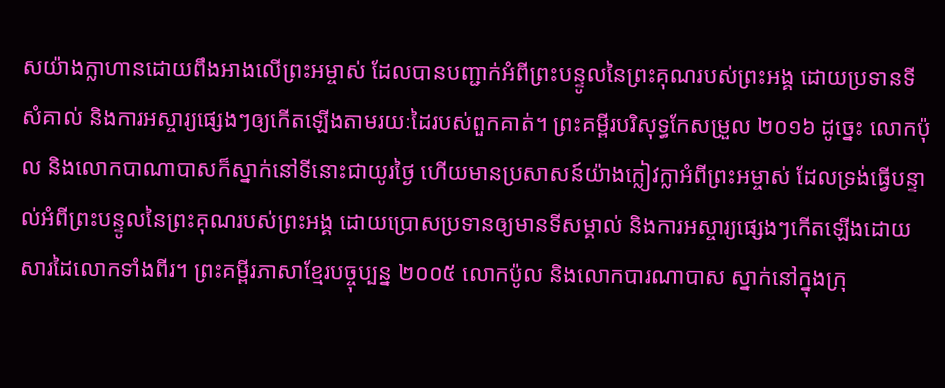សយ៉ាងក្លាហានដោយពឹងអាងលើព្រះអម្ចាស់ ដែលបានបញ្ជាក់អំពីព្រះបន្ទូលនៃព្រះគុណរបស់ព្រះអង្គ ដោយប្រទានទីសំគាល់ និងការអស្ចារ្យផ្សេងៗឲ្យកើតឡើងតាមរយៈដៃរបស់ពួកគាត់។ ព្រះគម្ពីរបរិសុទ្ធកែសម្រួល ២០១៦ ដូច្នេះ លោកប៉ុល និងលោកបាណាបាសក៏ស្នាក់នៅទីនោះជាយូរថ្ងៃ ហើយមានប្រសាសន៍យ៉ាងក្លៀវក្លាអំពីព្រះអម្ចាស់ ដែលទ្រង់ធ្វើបន្ទាល់អំពីព្រះបន្ទូលនៃព្រះគុណរបស់ព្រះអង្គ ដោយប្រោសប្រទានឲ្យមានទីសម្គាល់ និងការអស្ចារ្យផ្សេងៗកើតឡើងដោយសារដៃលោកទាំងពីរ។ ព្រះគម្ពីរភាសាខ្មែរបច្ចុប្បន្ន ២០០៥ លោកប៉ូល និងលោកបារណាបាស ស្នាក់នៅក្នុងក្រុ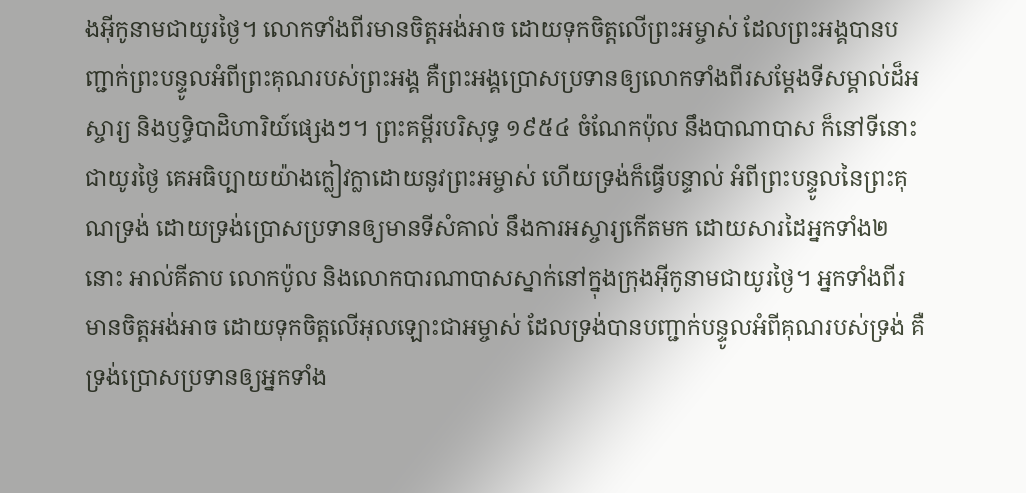ងអ៊ីកូនាមជាយូរថ្ងៃ។ លោកទាំងពីរមានចិត្តអង់អាច ដោយទុកចិត្តលើព្រះអម្ចាស់ ដែលព្រះអង្គបានបញ្ជាក់ព្រះបន្ទូលអំពីព្រះគុណរបស់ព្រះអង្គ គឺព្រះអង្គប្រោសប្រទានឲ្យលោកទាំងពីរសម្តែងទីសម្គាល់ដ៏អស្ចារ្យ និងឫទ្ធិបាដិហារិយ៍ផ្សេងៗ។ ព្រះគម្ពីរបរិសុទ្ធ ១៩៥៤ ចំណែកប៉ុល នឹងបាណាបាស ក៏នៅទីនោះជាយូរថ្ងៃ គេអធិប្បាយយ៉ាងក្លៀវក្លាដោយនូវព្រះអម្ចាស់ ហើយទ្រង់ក៏ធ្វើបន្ទាល់ អំពីព្រះបន្ទូលនៃព្រះគុណទ្រង់ ដោយទ្រង់ប្រោសប្រទានឲ្យមានទីសំគាល់ នឹងការអស្ចារ្យកើតមក ដោយសារដៃអ្នកទាំង២នោះ អាល់គីតាប លោកប៉ូល និងលោកបារណាបាសស្នាក់នៅក្នុងក្រុងអ៊ីកូនាមជាយូរថ្ងៃ។ អ្នកទាំងពីរមានចិត្ដអង់អាច ដោយទុកចិត្ដលើអុលឡោះជាអម្ចាស់ ដែលទ្រង់បានបញ្ជាក់បន្ទូលអំពីគុណរបស់ទ្រង់ គឺទ្រង់ប្រោសប្រទានឲ្យអ្នកទាំង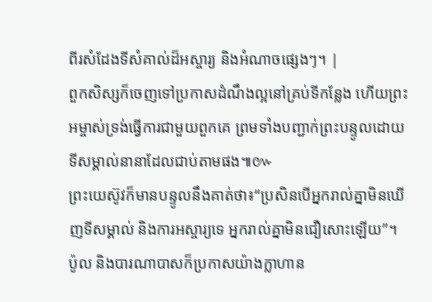ពីរសំដែងទីសំគាល់ដ៏អស្ចារ្យ និងអំណាចផ្សេងៗ។ |
ពួកសិស្សក៏ចេញទៅប្រកាសដំណឹងល្អនៅគ្រប់ទីកន្លែង ហើយព្រះអម្ចាស់ទ្រង់ធ្វើការជាមួយពួកគេ ព្រមទាំងបញ្ជាក់ព្រះបន្ទូលដោយទីសម្គាល់នានាដែលជាប់តាមផង៕៚
ព្រះយេស៊ូវក៏មានបន្ទូលនឹងគាត់ថា៖“ប្រសិនបើអ្នករាល់គ្នាមិនឃើញទីសម្គាល់ និងការអស្ចារ្យទេ អ្នករាល់គ្នាមិនជឿសោះឡើយ”។
ប៉ូល និងបារណាបាសក៏ប្រកាសយ៉ាងក្លាហាន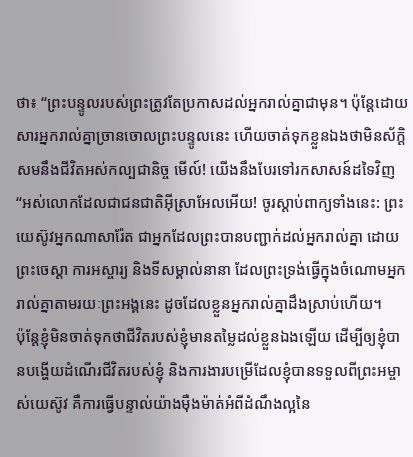ថា៖ “ព្រះបន្ទូលរបស់ព្រះត្រូវតែប្រកាសដល់អ្នករាល់គ្នាជាមុន។ ប៉ុន្តែដោយសារអ្នករាល់គ្នាច្រានចោលព្រះបន្ទូលនេះ ហើយចាត់ទុកខ្លួនឯងថាមិនស័ក្ដិសមនឹងជីវិតអស់កល្បជានិច្ច មើល៍! យើងនឹងបែរទៅរកសាសន៍ដទៃវិញ
“អស់លោកដែលជាជនជាតិអ៊ីស្រាអែលអើយ! ចូរស្ដាប់ពាក្យទាំងនេះ: ព្រះយេស៊ូវអ្នកណាសារ៉ែត ជាអ្នកដែលព្រះបានបញ្ជាក់ដល់អ្នករាល់គ្នា ដោយព្រះចេស្ដា ការអស្ចារ្យ និងទីសម្គាល់នានា ដែលព្រះទ្រង់ធ្វើក្នុងចំណោមអ្នករាល់គ្នាតាមរយៈព្រះអង្គនេះ ដូចដែលខ្លួនអ្នករាល់គ្នាដឹងស្រាប់ហើយ។
ប៉ុន្តែខ្ញុំមិនចាត់ទុកថាជីវិតរបស់ខ្ញុំមានតម្លៃដល់ខ្លួនឯងឡើយ ដើម្បីឲ្យខ្ញុំបានបង្ហើយដំណើរជីវិតរបស់ខ្ញុំ និងការងារបម្រើដែលខ្ញុំបានទទួលពីព្រះអម្ចាស់យេស៊ូវ គឺការធ្វើបន្ទាល់យ៉ាងម៉ឺងម៉ាត់អំពីដំណឹងល្អនៃ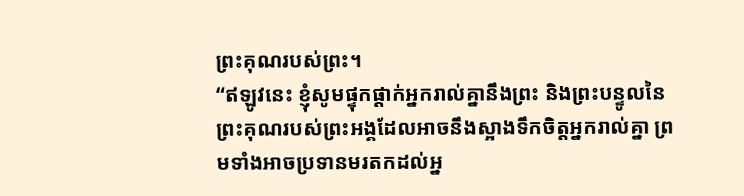ព្រះគុណរបស់ព្រះ។
“ឥឡូវនេះ ខ្ញុំសូមផ្ទុកផ្ដាក់អ្នករាល់គ្នានឹងព្រះ និងព្រះបន្ទូលនៃព្រះគុណរបស់ព្រះអង្គដែលអាចនឹងស្អាងទឹកចិត្តអ្នករាល់គ្នា ព្រមទាំងអាចប្រទានមរតកដល់អ្ន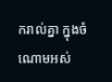ករាល់គ្នា ក្នុងចំណោមអស់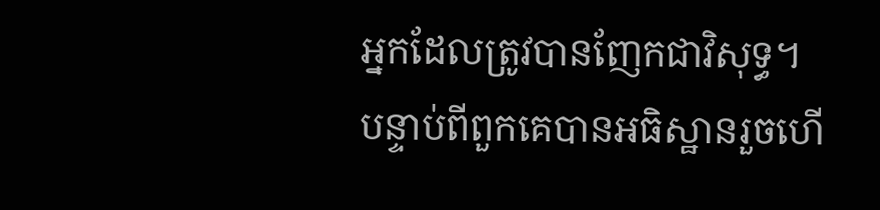អ្នកដែលត្រូវបានញែកជាវិសុទ្ធ។
បន្ទាប់ពីពួកគេបានអធិស្ឋានរួចហើ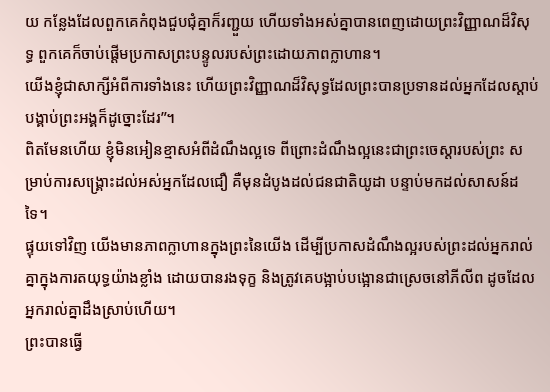យ កន្លែងដែលពួកគេកំពុងជួបជុំគ្នាក៏រញ្ជួយ ហើយទាំងអស់គ្នាបានពេញដោយព្រះវិញ្ញាណដ៏វិសុទ្ធ ពួកគេក៏ចាប់ផ្ដើមប្រកាសព្រះបន្ទូលរបស់ព្រះដោយភាពក្លាហាន។
យើងខ្ញុំជាសាក្សីអំពីការទាំងនេះ ហើយព្រះវិញ្ញាណដ៏វិសុទ្ធដែលព្រះបានប្រទានដល់អ្នកដែលស្ដាប់បង្គាប់ព្រះអង្គក៏ដូច្នោះដែរ”។
ពិតមែនហើយ ខ្ញុំមិនអៀនខ្មាសអំពីដំណឹងល្អទេ ពីព្រោះដំណឹងល្អនេះជាព្រះចេស្ដារបស់ព្រះ សម្រាប់ការសង្គ្រោះដល់អស់អ្នកដែលជឿ គឺមុនដំបូងដល់ជនជាតិយូដា បន្ទាប់មកដល់សាសន៍ដទៃ។
ផ្ទុយទៅវិញ យើងមានភាពក្លាហានក្នុងព្រះនៃយើង ដើម្បីប្រកាសដំណឹងល្អរបស់ព្រះដល់អ្នករាល់គ្នាក្នុងការតយុទ្ធយ៉ាងខ្លាំង ដោយបានរងទុក្ខ និងត្រូវគេបង្អាប់បង្អោនជាស្រេចនៅភីលីព ដូចដែលអ្នករាល់គ្នាដឹងស្រាប់ហើយ។
ព្រះបានធ្វើ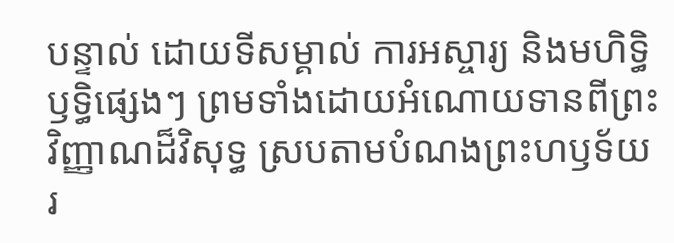បន្ទាល់ ដោយទីសម្គាល់ ការអស្ចារ្យ និងមហិទ្ធិឫទ្ធិផ្សេងៗ ព្រមទាំងដោយអំណោយទានពីព្រះវិញ្ញាណដ៏វិសុទ្ធ ស្របតាមបំណងព្រះហឫទ័យរ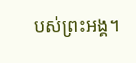បស់ព្រះអង្គ។